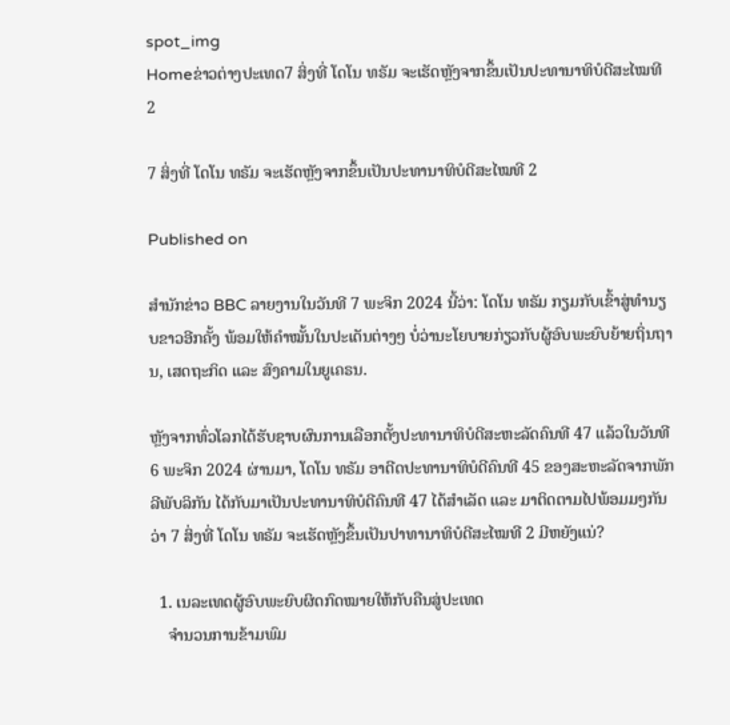spot_img
Homeຂ່າວຕ່າງປະເທດ7 ສິ່ງທີ່ ໂດໂນ ທຣັມ ຈະເຮັດຫຼັງຈາກຂຶ້ນເປັນປະທານາທິບໍດີສະໄໝທີ 2

7 ສິ່ງທີ່ ໂດໂນ ທຣັມ ຈະເຮັດຫຼັງຈາກຂຶ້ນເປັນປະທານາທິບໍດີສະໄໝທີ 2

Published on

ສຳນັກຂ່າວ BBC ລາຍງານໃນວັນທີ 7 ພະຈິກ 2024 ນີ້ວ່າ: ໂດໂນ ທຣັມ ກຽມກັບເຂົ້າສູ່ທຳນຽບຂາວອີກຄັ້ງ ພ້ອມໃຫ້ຄຳໝັ້ນໃນປະເດັນຕ່າງໆ ບໍ່ວ່ານະໂຍບາຍກ່ຽວກັບຜູ້ອົບພະຍົບຍ້າຍຖິ່ນຖານ, ເສດຖະກິດ ແລະ ສົງຄາມໃນຍູເຄຣນ.

ຫຼັງຈາກທົ່ວໂລກໄດ້ຮັບຊາບຜົນການເລືອກຕັ້ງປະທານາທິບໍດີສະຫະລັດຄົນທີ 47 ແລ້ວໃນວັນທີ 6 ພະຈິກ 2024 ຜ່ານມາ, ໂດໂນ ທຣັມ ອາດີດປະທານາທິບໍດີຄົນທີ 45 ຂອງສະຫະລັດຈາກພັກ ລີພັບລິກັນ ໄດ້ກັບມາເປັນປະທານາທິບໍດີຄົນທີ 47 ໄດ້ສຳເລັດ ແລະ ມາຕິດຕາມໄປພ້ອມມໆກັນວ່າ 7 ສິ່ງທີ່ ໂດໂນ ທຣັມ ຈະເຮັດຫຼັງຂຶ້ນເປັນປາທານາທິບໍດີສະໄໝທີ 2 ມີຫຍັງແນ່?

  1. ເນລະເທດຜູ້ອົບພະຍົບຜິດກົດໝາຍໃຫ້ກັບຄືນສູ່ປະເທດ
    ຈຳນວນການຂ້າມພົມ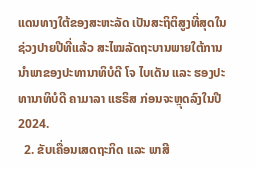ແດນທາງໃຕ້ຂອງສະຫະລັດ ເປັນສະຖິຕິສູງທີ່ສຸດໃນຊ່ວງປາຍປີທີ່ແລ້ວ ສະໄໝລັດຖະບານພາຍໃຕ້ການນຳພາຂອງປະທານາທິບໍດີ ໂຈ ໄບເດັນ ແລະ ຮອງປະທານາທິບໍດີ ຄາມາລາ ແຮຣິສ ກ່ອນຈະຫຼຸດລົງໃນປີ 2024.
  2. ຂັບເຄື່ອນເສດຖະກິດ ແລະ ພາສີ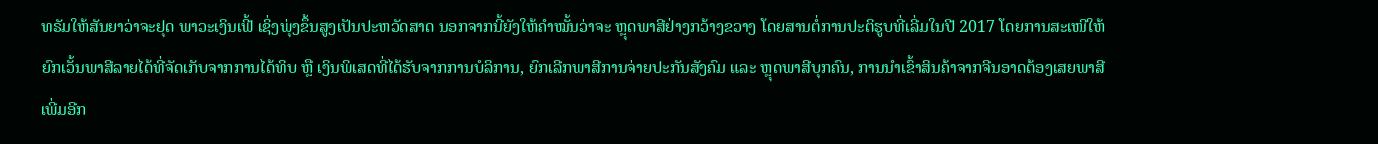ທຣັມໃຫ້ສັນຍາວ່າຈະຢຸດ ພາວະເງິນເຟີ້ ເຊິ່ງພຸ່ງຂຶ້ນສູງເປັນປະຫວັດສາດ ນອກຈາກນີ້ຍັງໃຫ້ຄຳໝັ້ນວ່າຈະ ຫຼຸດພາສີຢ່າງກວ້າງຂວາງ ໂດຍສານຕໍ່ການປະຕິຮູບທີ່ເລີ່ມໃນປີ 2017 ໂດຍການສະເໜີໃຫ້ຍົກເວັ້ນພາສີລາຍໄດ້ທີ່ຈັດເກັບຈາກການໄດ້ທິບ ຫຼື ເງິນພິເສດທີ່ໄດ້ຮັບຈາກການບໍລິການ, ຍົກເລີກພາສີການຈ່າຍປະກັນສັງຄົມ ແລະ ຫຼຸດພາສີບຸກຄົນ, ການນຳເຂົ້າສິນຄ້າຈາກຈີນອາດຕ້ອງເສຍພາສີເພີ່ມອີກ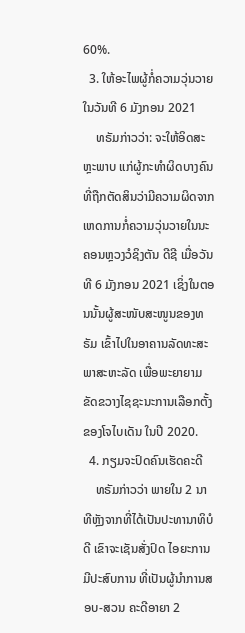60%.
  3. ໃຫ້ອະໄພຜູ້ກໍ່ຄວາມວຸ່ນວາຍໃນວັນທີ 6 ມັງກອນ 2021
    ທຣັມກ່າວວ່າ: ຈະໃຫ້ອິດສະຫຼະພາບ ແກ່ຜູ້ກະທຳຜິດບາງຄົນທີ່ຖືກຕັດສິນວ່າມີຄວາມຜິດຈາກເຫດການກໍ່ຄວາມວຸ່ນວາຍໃນນະຄອນຫຼວງວໍຊິງຕັນ ດີຊີ ເມື່ອວັນທີ 6 ມັງກອນ 2021 ເຊິ່ງໃນຕອນນັ້ນຜູ້ສະໜັບສະໜູນຂອງທຣັມ ເຂົ້າໄປໃນອາຄານລັດທະສະພາສະຫະລັດ ເພື່ອພະຍາຍາມຂັດຂວາງໄຊຊະນະການເລືອກຕັ້ງຂອງໂຈໄບເດັນ ໃນປີ 2020.
  4. ກຽມຈະປົດຄົນເຮັດຄະດີ
    ທຣັມກ່າວວ່າ ພາຍໃນ 2 ນາທີຫຼັງຈາກທີ່ໄດ້ເປັນປະທານາທິບໍດີ ເຂົາຈະເຊັນສັ່ງປົດ ໄອຍະການມີປະສົບການ ທີ່ເປັນຜູ້ນຳການສອບ-ສວນ ຄະດີອາຍາ 2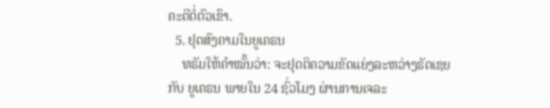ຄະດີຕໍ່ຕົວເຂົາ.
  5. ຢຸດສົງຄາມໃນຍູເຄຣນ
    ທຣັມໃຫ້ຄຳໝັ້ນວ່າ: ຈະຢຸດຕິຄວາມຂັດແຍ່ງລະຫວ່າງຣັດເຊຍ ກັບ ຍູເຄຣນ ພາຍໃນ 24 ຊົ່ວໂມງ ຜ່ານການເຈລະ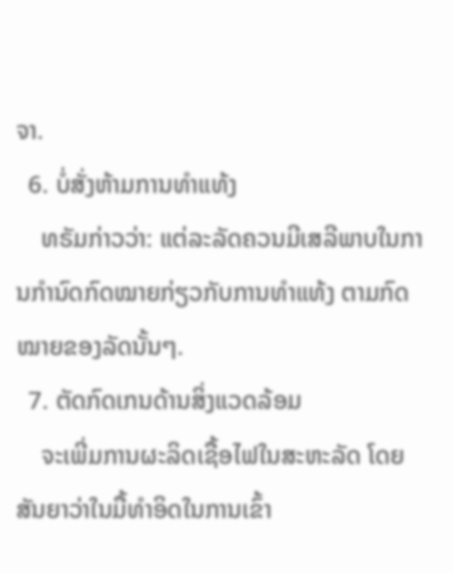ຈາ.
  6. ບໍ່ສັ່ງຫ້າມການທຳແທ້ງ
    ທຣັມກ່າວວ່າ: ແຕ່ລະລັດຄວນມີເສລີພາບໃນການກຳນົດກົດໝາຍກ່ຽວກັບການທຳແທ້ງ ຕາມກົດໝາຍຂອງລັດນັ້ນໆ.
  7. ຕັດກົດເກນດ້ານສິ່ງແວດລ້ອມ
    ຈະເພີ່ມການຜະລິດເຊື້ອໄຟໃນສະຫະລັດ ໂດຍສັນຍາວ່າໃນມື້ທຳອິດໃນການເຂົ້າ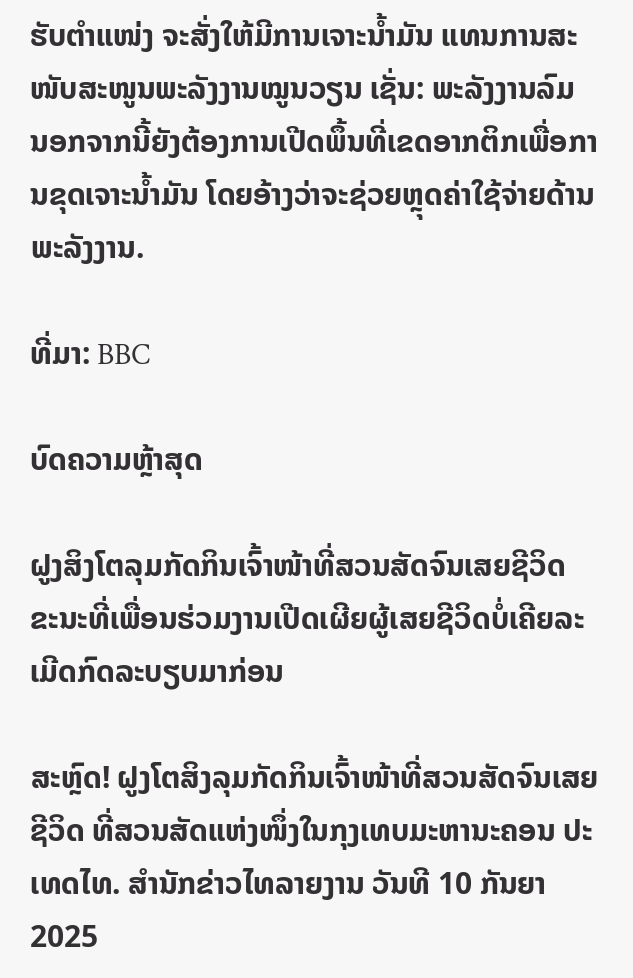ຮັບຕຳແໜ່ງ ຈະສັ່ງໃຫ້ມີການເຈາະນ້ຳມັນ ແທນການສະໜັບສະໜູນພະລັງງານໝູນວຽນ ເຊັ່ນ: ພະລັງງານລົມ ນອກຈາກນີ້ຍັງຕ້ອງການເປີດພຶ້ນທີ່ເຂດອາກຕິກເພື່ອການຂຸດເຈາະນ້ຳມັນ ໂດຍອ້າງວ່າຈະຊ່ວຍຫຼຸດຄ່າໃຊ້ຈ່າຍດ້ານພະລັງງານ.

ທີ່ມາ: BBC

ບົດຄວາມຫຼ້າສຸດ

ຝູງສິງໂຕລຸມກັດກິນເຈົ້າໜ້າທີ່ສວນສັດຈົນເສຍຊີວິດ ຂະນະທີ່ເພື່ອນຮ່ວມງານເປີດເຜີຍຜູ້ເສຍຊີວິດບໍ່ເຄີຍລະເມີດກົດລະບຽບມາກ່ອນ

ສະຫຼົດ! ຝູງໂຕສິງລຸມກັດກິນເຈົ້າໜ້າທີ່ສວນສັດຈົນເສຍຊີວິດ ທີ່ສວນສັດແຫ່ງໜຶ່ງໃນກຸງເທບມະຫານະຄອນ ປະເທດໄທ. ສຳນັກຂ່າວໄທລາຍງານ ວັນທີ 10 ກັນຍາ 2025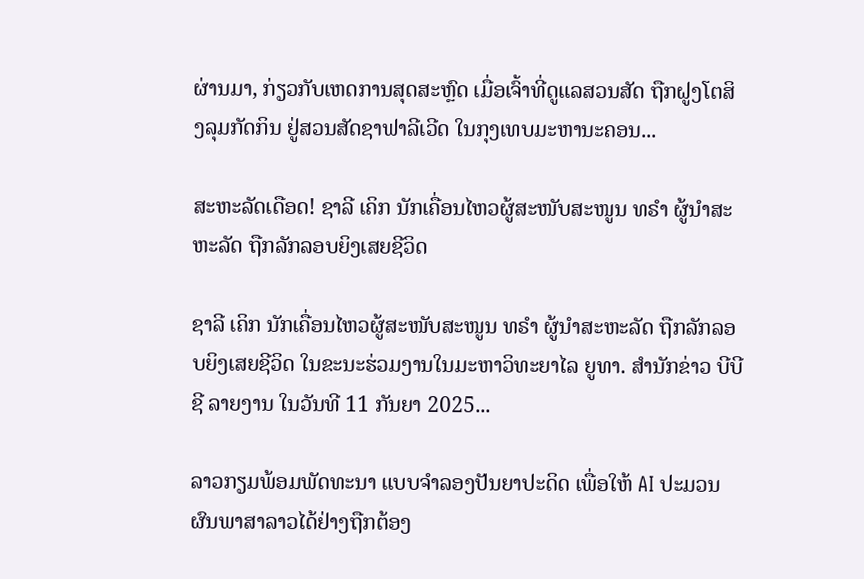ຜ່ານມາ, ກ່ຽວກັບເຫດການສຸດສະຫຼົດ ເມື່ອເຈົ້າທີ່ດູແລສວນສັດ ຖືກຝູງໂຕສິງລຸມກັດກິນ ຢູ່ສວນສັດຊາຟາລີເວີດ ໃນກຸງເທບມະຫານະຄອນ...

ສະຫະລັດເດືອດ! ຊາລີ ເຄິກ ນັກເຄື່ອນໄຫວຜູ້ສະໜັບສະໜູນ ທຣຳ ຜູ້ນຳສະຫະລັດ ຖືກລັກລອບຍິງເສຍຊີວິດ

ຊາລີ ເຄິກ ນັກເຄື່ອນໄຫວຜູ້ສະໜັບສະໜູນ ທຣຳ ຜູ້ນຳສະຫະລັດ ຖືກລັກລອບຍິງເສຍຊີວິດ ໃນຂະນະຮ່ວມງານໃນມະຫາວິທະຍາໄລ ຍູທາ. ສຳນັກຂ່າວ ບີບີຊີ ລາຍງານ ໃນວັນທີ 11 ກັນຍາ 2025...

ລາວກຽມພ້ອມພັດທະນາ ແບບຈຳລອງປັນຍາປະດິດ ເພື່ອໃຫ້ AI ປະມວນຜົນພາສາລາວໄດ້ຢ່າງຖືກຕ້ອງ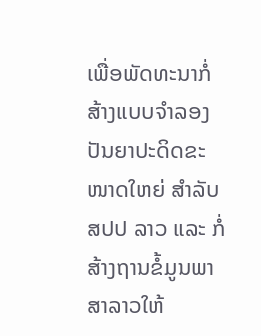ເພື່ອພັດທະນາກໍ່ສ້າງແບບຈໍາລອງປັນຍາປະດິດຂະໜາດໃຫຍ່ ສໍາລັບ ສປປ ລາວ ແລະ ກໍ່ສ້າງຖານຂໍ້ມູນພາສາລາວໃຫ້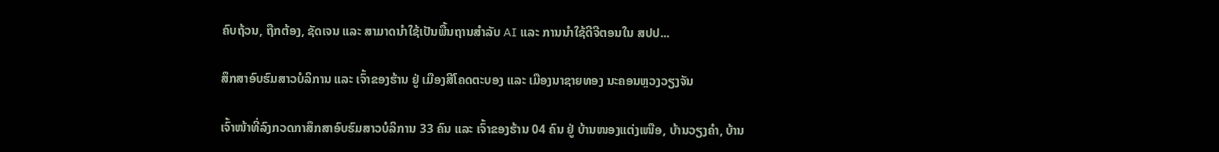ຄົບຖ້ວນ, ຖືກຕ້ອງ, ຊັດເຈນ ແລະ ສາມາດນໍາໃຊ້ເປັນພື້ນຖານສໍາລັບ AI ແລະ ການນໍາໃຊ້ດີຈີຕອນໃນ ສປປ...

ສຶກສາອົບຮົມສາວບໍລິການ ແລະ ເຈົ້າຂອງຮ້ານ ຢູ່ ເມືອງສີໂຄດຕະບອງ ແລະ ເມືອງນາຊາຍທອງ ນະຄອນຫຼວງວຽງຈັນ

ເຈົ້າໜ້າທີ່ລົງກວດກາສຶກສາອົບຮົມສາວບໍລິການ 33 ຄົນ ແລະ ເຈົ້າຂອງຮ້ານ 04 ຄົນ ຢູ່ ບ້ານໜອງແຕ່ງເໜືອ, ບ້ານວຽງຄຳ, ບ້ານ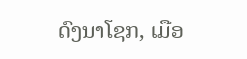ດົງນາໂຊກ, ເມືອ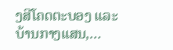ງສີໂຄດຕະບອງ ແລະ ບ້ານກາງແສນ,...